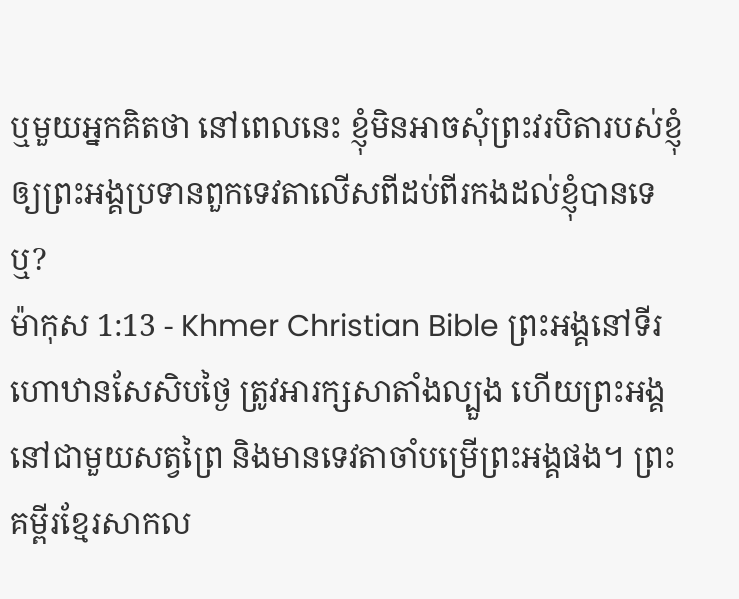ឬមួយអ្នកគិតថា នៅពេលនេះ ខ្ញុំមិនអាចសុំព្រះវរបិតារបស់ខ្ញុំឲ្យព្រះអង្គប្រទានពួកទេវតាលើសពីដប់ពីរកងដល់ខ្ញុំបានទេឬ?
ម៉ាកុស 1:13 - Khmer Christian Bible ព្រះអង្គនៅទីរហោឋានសែសិបថ្ងៃ ត្រូវអារក្សសាតាំងល្បួង ហើយព្រះអង្គនៅជាមួយសត្វព្រៃ និងមានទេវតាចាំបម្រើព្រះអង្គផង។ ព្រះគម្ពីរខ្មែរសាកល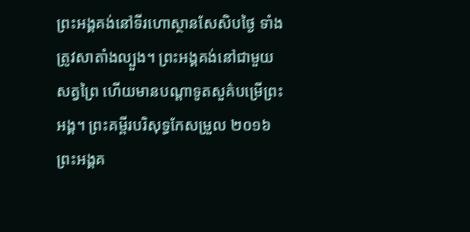ព្រះអង្គគង់នៅទីរហោស្ថានសែសិបថ្ងៃ ទាំងត្រូវសាតាំងល្បួង។ ព្រះអង្គគង់នៅជាមួយសត្វព្រៃ ហើយមានបណ្ដាទូតសួគ៌បម្រើព្រះអង្គ។ ព្រះគម្ពីរបរិសុទ្ធកែសម្រួល ២០១៦ ព្រះអង្គគ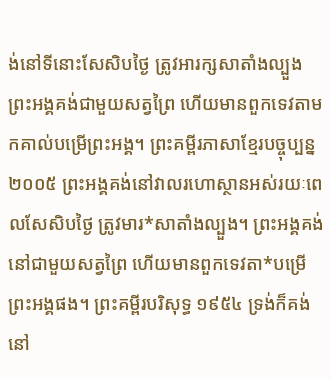ង់នៅទីនោះសែសិបថ្ងៃ ត្រូវអារក្សសាតាំងល្បួង ព្រះអង្គគង់ជាមួយសត្វព្រៃ ហើយមានពួកទេវតាមកគាល់បម្រើព្រះអង្គ។ ព្រះគម្ពីរភាសាខ្មែរបច្ចុប្បន្ន ២០០៥ ព្រះអង្គគង់នៅវាលរហោស្ថានអស់រយៈពេលសែសិបថ្ងៃ ត្រូវមារ*សាតាំងល្បួង។ ព្រះអង្គគង់នៅជាមួយសត្វព្រៃ ហើយមានពួកទេវតា*បម្រើព្រះអង្គផង។ ព្រះគម្ពីរបរិសុទ្ធ ១៩៥៤ ទ្រង់ក៏គង់នៅ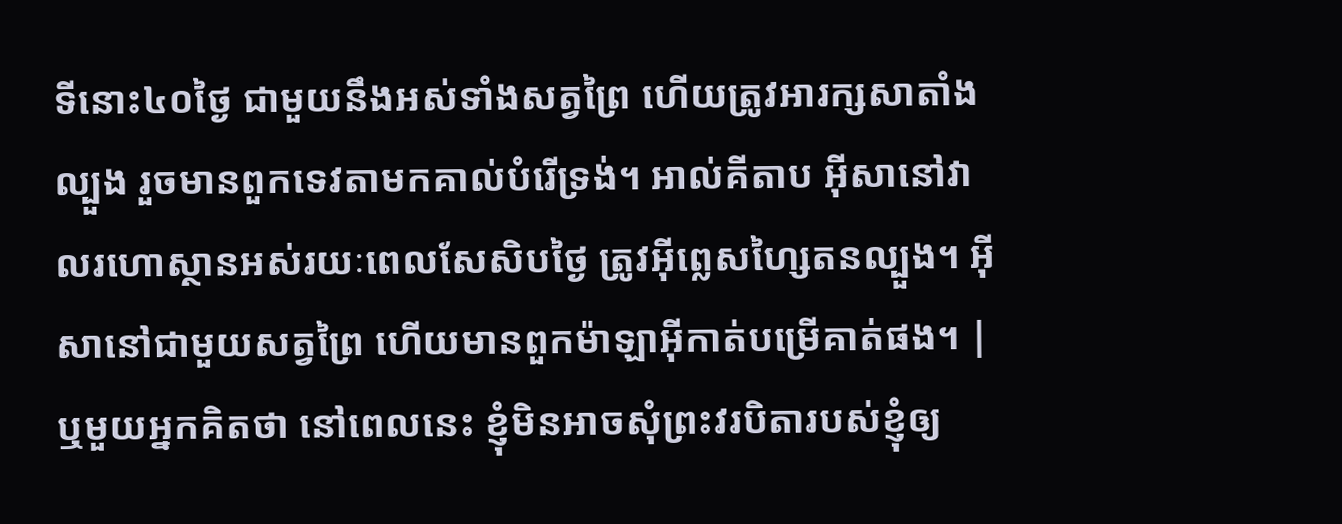ទីនោះ៤០ថ្ងៃ ជាមួយនឹងអស់ទាំងសត្វព្រៃ ហើយត្រូវអារក្សសាតាំងល្បួង រួចមានពួកទេវតាមកគាល់បំរើទ្រង់។ អាល់គីតាប អ៊ីសានៅវាលរហោស្ថានអស់រយៈពេលសែសិបថ្ងៃ ត្រូវអ៊ីព្លេសហ្សៃតនល្បួង។ អ៊ីសានៅជាមួយសត្វព្រៃ ហើយមានពួកម៉ាឡាអ៊ីកាត់បម្រើគាត់ផង។ |
ឬមួយអ្នកគិតថា នៅពេលនេះ ខ្ញុំមិនអាចសុំព្រះវរបិតារបស់ខ្ញុំឲ្យ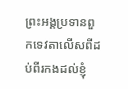ព្រះអង្គប្រទានពួកទេវតាលើសពីដប់ពីរកងដល់ខ្ញុំ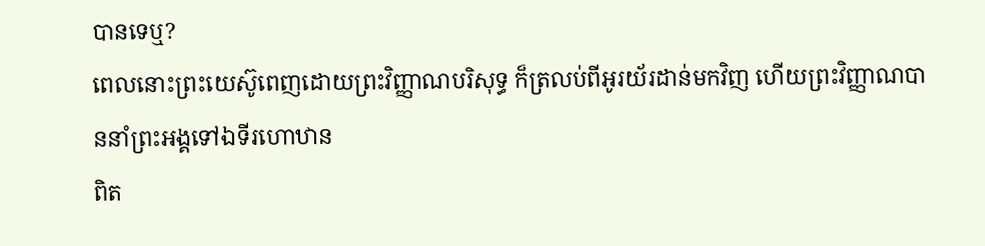បានទេឬ?
ពេលនោះព្រះយេស៊ូពេញដោយព្រះវិញ្ញាណបរិសុទ្ធ ក៏ត្រលប់ពីអូរយ័រដាន់មកវិញ ហើយព្រះវិញ្ញាណបាននាំព្រះអង្គទៅឯទីរហោឋាន
ពិត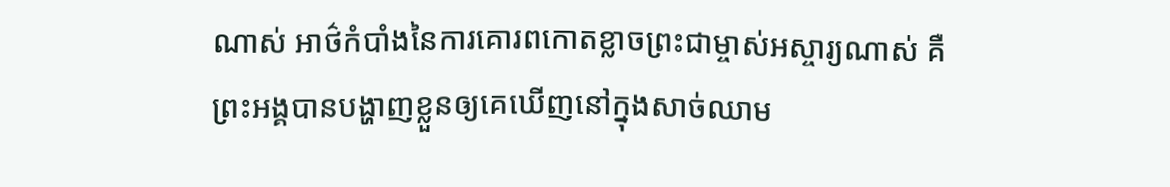ណាស់ អាថ៌កំបាំងនៃការគោរពកោតខ្លាចព្រះជាម្ចាស់អស្ចារ្យណាស់ គឺព្រះអង្គបានបង្ហាញខ្លួនឲ្យគេឃើញនៅក្នុងសាច់ឈាម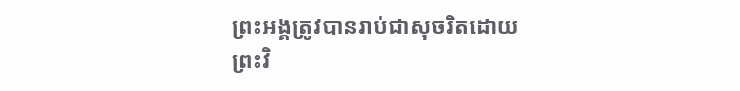ព្រះអង្គត្រូវបានរាប់ជាសុចរិតដោយព្រះវិ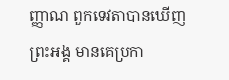ញ្ញាណ ពួកទេវតាបានឃើញព្រះអង្គ មានគេប្រកា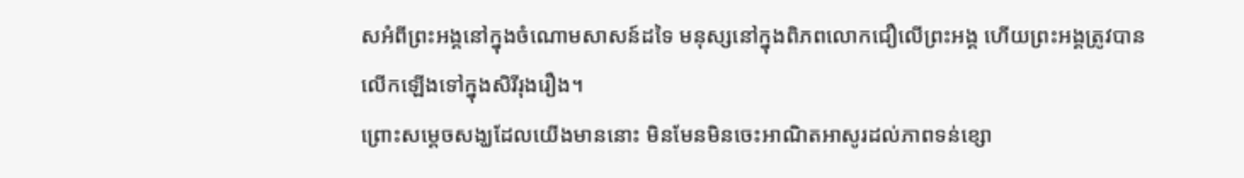សអំពីព្រះអង្គនៅក្នុងចំណោមសាសន៍ដទៃ មនុស្សនៅក្នុងពិភពលោកជឿលើព្រះអង្គ ហើយព្រះអង្គត្រូវបានលើកឡើងទៅក្នុងសិរីរុងរឿង។
ព្រោះសម្ដេចសង្ឃដែលយើងមាននោះ មិនមែនមិនចេះអាណិតអាសូរដល់ភាពទន់ខ្សោ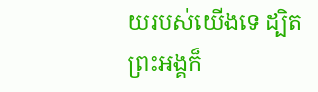យរបស់យើងទេ ដ្បិតព្រះអង្គក៏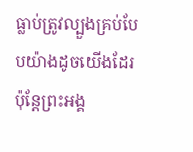ធ្លាប់ត្រូវល្បួងគ្រប់បែបយ៉ាងដូចយើងដែរ ប៉ុន្ដែព្រះអង្គ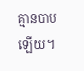គ្មានបាបឡើយ។